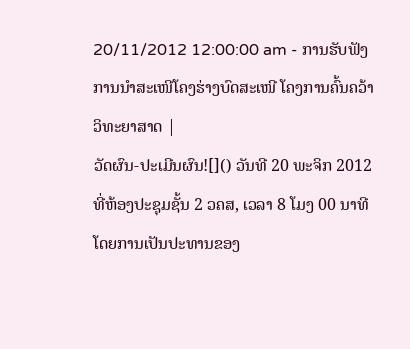20/11/2012 12:00:00 am - ການຮັບຟັງການນຳສະເໜີໂຄງຮ່າງບົດສະເໜີ ໂຄງການຄົ້ນຄວ້າວິທະຍາສາດ |
ວັດຜົນ-ປະເມີນຜົນ![]() ວັນທີ 20 ພະຈິກ 2012 ທີ່ຫ້ອງປະຊຸມຊັ້ນ 2 ວຄສ, ເວລາ 8 ໂມງ 00 ນາທີ ໂດຍການເປັນປະທານຂອງ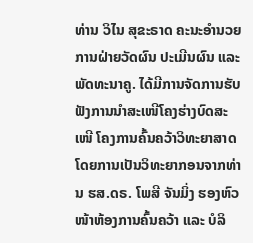ທ່ານ ວິໄນ ສຸຂະຣາດ ຄະນະອຳນວຍການຝ່າຍວັດຜົນ ປະເມີນຜົນ ແລະ ພັດທະນາຄູ. ໄດ້ມີການຈັດການຮັບຟັງການນຳສະເໜີໂຄງຮ່າງບົດສະເໜີ ໂຄງການຄົ້ນຄວ້າວິທະຍາສາດ ໂດຍການເປັນວິທະຍາກອນຈາກທ່ານ ຮສ.ດຣ. ໂພສີ ຈັນມິ່ງ ຮອງຫົວໜ້າຫ້ອງການຄົ້ນຄວ້າ ແລະ ບໍລິ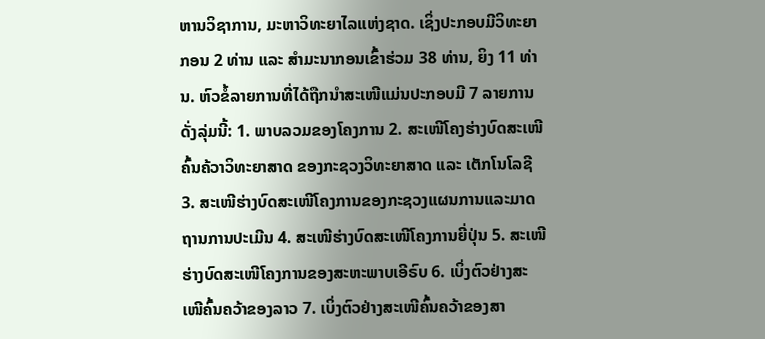ຫານວິຊາການ, ມະຫາວິທະຍາໄລແຫ່ງຊາດ. ເຊິ່ງປະກອບມີວິທະຍາກອນ 2 ທ່ານ ແລະ ສຳມະນາກອນເຂົ້າຮ່ວມ 38 ທ່ານ, ຍິງ 11 ທ່ານ. ຫົວຂໍ້ລາຍການທີ່ໄດ້ຖືກນຳສະເໜີແມ່ນປະກອບມີ 7 ລາຍການດັ່ງລຸ່ມນີ້: 1. ພາບລວມຂອງໂຄງການ 2. ສະເໜີໂຄງຮ່າງບົດສະເໜີຄົ້ນຄ້ວາວິທະຍາສາດ ຂອງກະຊວງວິທະຍາສາດ ແລະ ເຕັກໂນໂລຊີ 3. ສະເໜີຮ່າງບົດສະເໜີໂຄງການຂອງກະຊວງແຜນການແລະມາດຖານການປະເມີນ 4. ສະເໜີຮ່າງບົດສະເໜີໂຄງການຍີ່ປຸ່ນ 5. ສະເໜີຮ່າງບົດສະເໜີໂຄງການຂອງສະຫະພາບເອີຣົບ 6. ເບິ່ງຕົວຢ່າງສະເໜີຄົ້ນຄວ້າຂອງລາວ 7. ເບິ່ງຕົວຢ່າງສະເໜີຄົ້ນຄວ້າຂອງສາ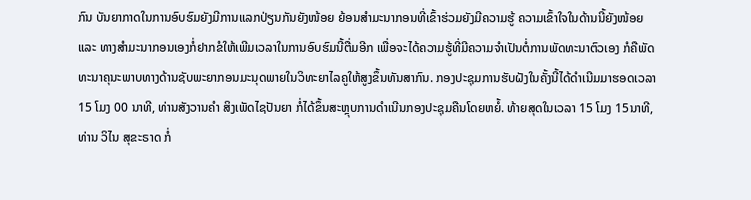ກົນ ບັນຍາກາດໃນການອົບຮົມຍັງມີການແລກປ່ຽນກັນຍັງໜ້ອຍ ຍ້ອນສຳມະນາກອນທີ່ເຂົ້າຮ່ວມຍັງມີຄວາມຮູ້ ຄວາມເຂົ້າໃຈໃນດ້ານນີ້ຍັງໜ້ອຍ ແລະ ທາງສຳມະນາກອນເອງກໍ່ຢາກຂໍໃຫ້ເພີມເວລາໃນການອົບຮົມນີ້ຕື່ມອີກ ເພື່ອຈະໄດ້ຄວາມຮູ້ທີ່ມີຄວາມຈຳເປັນຕໍ່ການພັດທະນາຕົວເອງ ກໍຄືພັດທະນາຄຸນະພາບທາງດ້ານຊັບພະຍາກອນມະນຸດພາຍໃນວິທະຍາໄລຄູໃຫ້ສູງຂຶ້ນທັນສາກົນ. ກອງປະຊຸມການຮັບຝັງໃນຄັ້ງນີ້ໄດ້ດຳເນີມມາຮອດເວລາ 15 ໂມງ 00 ນາທີ, ທ່ານສັງວານຄຳ ສິງເພັດໄຊປັນຍາ ກໍ່ໄດ້ຂຶ້ນສະຫຼຸບການດຳເນີນກອງປະຊຸມຄືນໂດຍຫຍໍ້. ທ້າຍສຸດໃນເວລາ 15 ໂມງ 15ນາທີ, ທ່ານ ວິໄນ ສຸຂະຣາດ ກໍ່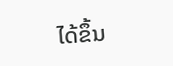ໄດ້ຂຶ້ນ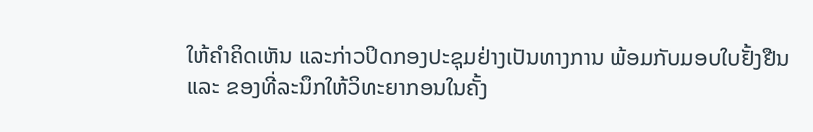ໃຫ້ຄຳຄິດເຫັນ ແລະກ່າວປິດກອງປະຊຸມຢ່າງເປັນທາງການ ພ້ອມກັບມອບໃບຢັ້ງຢືນ ແລະ ຂອງທີ່ລະນຶກໃຫ້ວິທະຍາກອນໃນຄັ້ງ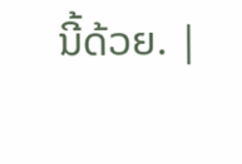ນີ້ດ້ວຍ. |